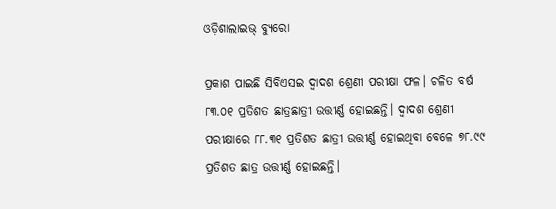ଓଡ଼ିଶାଲାଇଭ୍ ବ୍ୟୁରୋ

ପ୍ରକାଶ ପାଇଛି ସିବିଏସଇ ଦ୍ୱାଦଶ ଶ୍ରେଣୀ ପରୀକ୍ଷା ଫଳ। ଚଳିତ ବର୍ଷ ୮୩.୦୧ ପ୍ରତିଶତ ଛାତ୍ରଛାତ୍ରୀ ଉତ୍ତୀର୍ଣ୍ଣ ହୋଇଛନ୍ତି। ଦ୍ୱାଦଶ ଶ୍ରେଣୀ ପରୀକ୍ଷାରେ ୮୮.୩୧ ପ୍ରତିଶତ ଛାତ୍ରୀ ଉତ୍ତୀର୍ଣ୍ଣ ହୋଇଥିବା ବେଳେ ୭୮.୯୯ ପ୍ରତିଶତ ଛାତ୍ର ଉତ୍ତୀର୍ଣ୍ଣ ହୋଇଛନ୍ତି।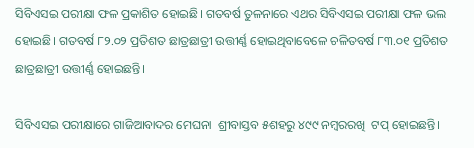ସିବିଏସଇ ପରୀକ୍ଷା ଫଳ ପ୍ରକାଶିତ ହୋଇଛି। ଗତବର୍ଷ ତୁଳନାରେ ଏଥର ସିବିଏସଇ ପରୀକ୍ଷା ଫଳ ଭଲ ହୋଇଛି। ଗତବର୍ଷ ୮୨.୦୨ ପ୍ରତିଶତ ଛାତ୍ରଛାତ୍ରୀ ଉତ୍ତୀର୍ଣ୍ଣ ହୋଇଥିବାବେଳେ ଚଳିତବର୍ଷ ୮୩.୦୧ ପ୍ରତିଶତ ଛାତ୍ରଛାତ୍ରୀ ଉତ୍ତୀର୍ଣ୍ଣ ହୋଇଛନ୍ତି।

ସିବିଏସଇ ପରୀକ୍ଷାରେ ଗାଜିଆବାଦର ମେଘନା  ଶ୍ରୀବାସ୍ତବ ୫ଶହରୁ ୪୯୯ ନମ୍ବରରଖି  ଟପ୍‌ ହୋଇଛନ୍ତି।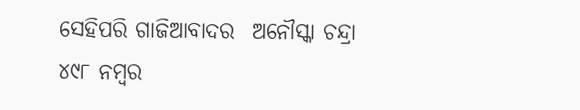ସେହିପରି ଗାଜିଆବାଦର  ଅନୌସ୍କା ଚନ୍ଦ୍ରା ୪୯୮ ନମ୍ବର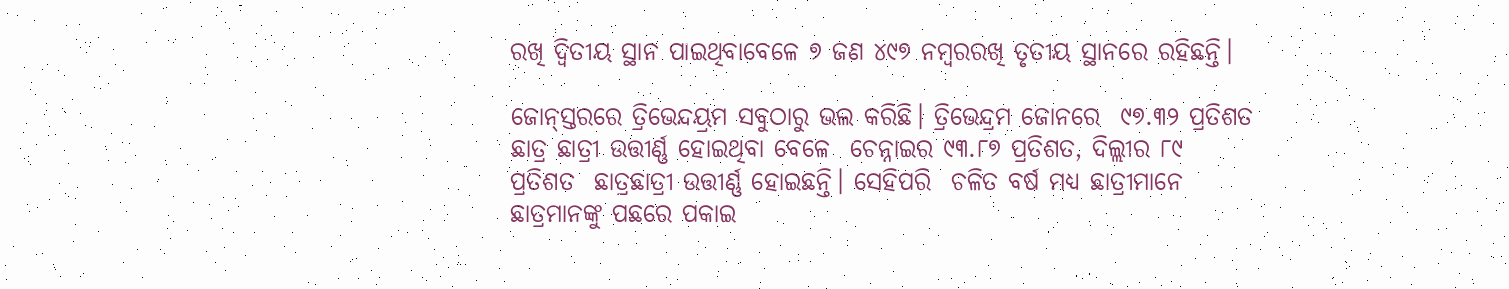ରଖି ଦ୍ୱିତୀୟ ସ୍ଥାନ ପାଇଥିବାବେଳେ ୭ ଜଣ ୪୯୭ ନମ୍ବରରଖି ତୃତୀୟ ସ୍ଥାନରେ ରହିଛନ୍ତି।

ଜୋନ୍‌ସ୍ତରରେ ତ୍ରିଭେନ୍ଦୟ୍ରମ ସବୁଠାରୁ ଭଲ କରିଛି। ତ୍ରିଭେନ୍ଦ୍ରମ ଜୋନରେ  ୯୭.୩୨ ପ୍ରତିଶତ ଛାତ୍ର ଛାତ୍ରୀ ଉତ୍ତୀର୍ଣ୍ଣ ହୋଇଥିବା ବେଳେ  ଚେନ୍ନାଇର ୯୩.୮୭ ପ୍ରତିଶତ, ଦିଲ୍ଲୀର ୮୯ ପ୍ରତିଶତ  ଛାତ୍ରଛାତ୍ରୀ ଉତ୍ତୀର୍ଣ୍ଣ ହୋଇଛନ୍ତି। ସେହିପରି  ଚଳିତ ବର୍ଷ ମଧ୍ୟ ଛାତ୍ରୀମାନେ ଛାତ୍ରମାନଙ୍କୁ ପଛରେ ପକାଇ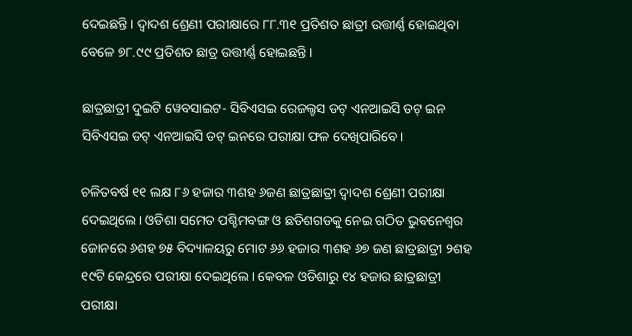ଦେଇଛନ୍ତି। ଦ୍ୱାଦଶ ଶ୍ରେଣୀ ପରୀକ୍ଷାରେ ୮୮.୩୧ ପ୍ରତିଶତ ଛାତ୍ରୀ ଉତ୍ତୀର୍ଣ୍ଣ ହୋଇଥିବା ବେଳେ ୭୮.୯୯ ପ୍ରତିଶତ ଛାତ୍ର ଉତ୍ତୀର୍ଣ୍ଣ ହୋଇଛନ୍ତି।

ଛାତ୍ରଛାତ୍ରୀ ଦୁଇଟି ୱେବସାଇଟ- ସିବିଏସଇ ରେଜଲ୍ଟସ ଡଟ୍ ଏନଆଇସି ଡଟ୍ ଇନ ସିବିଏସଇ ଡଟ୍ ଏନଆଇସି ଡଟ୍ ଇନରେ ପରୀକ୍ଷା ଫଳ ଦେଖିପାରିବେ।

ଚଳିତବର୍ଷ ୧୧ ଲକ୍ଷ ୮୬ ହଜାର ୩ଶହ ୬ଜଣ ଛାତ୍ରଛାତ୍ରୀ ଦ୍ୱାଦଶ ଶ୍ରେଣୀ ପରୀକ୍ଷା ଦେଇଥିଲେ। ଓଡିଶା ସମେତ ପଶ୍ଚିମବଙ୍ଗ ଓ ଛତିଶଗଡକୁ ନେଇ ଗଠିତ ଭୁବନେଶ୍ୱର ଜୋନରେ ୬ଶହ ୭୫ ବିଦ୍ୟାଳୟରୁ ମୋଟ ୬୬ ହଜାର ୩ଶହ ୬୭ ଜଣ ଛାତ୍ରଛାତ୍ରୀ ୨ଶହ ୧୯ଟି କେନ୍ଦ୍ରରେ ପରୀକ୍ଷା ଦେଇଥିଲେ। କେବଳ ଓଡିଶାରୁ ୧୪ ହଜାର ଛାତ୍ରଛାତ୍ରୀ ପରୀକ୍ଷା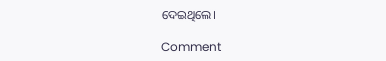ଦେଇଥିଲେ।

Comment